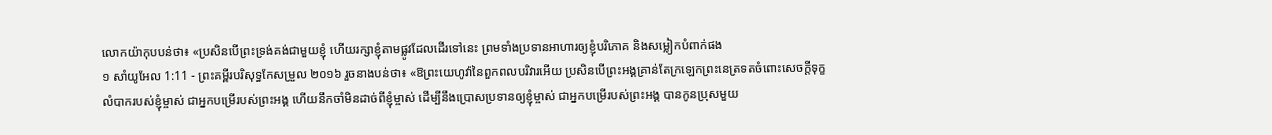លោកយ៉ាកុបបន់ថា៖ «ប្រសិនបើព្រះទ្រង់គង់ជាមួយខ្ញុំ ហើយរក្សាខ្ញុំតាមផ្លូវដែលដើរទៅនេះ ព្រមទាំងប្រទានអាហារឲ្យខ្ញុំបរិភោគ និងសម្លៀកបំពាក់ផង
១ សាំយូអែល 1:11 - ព្រះគម្ពីរបរិសុទ្ធកែសម្រួល ២០១៦ រួចនាងបន់ថា៖ «ឱព្រះយេហូវ៉ានៃពួកពលបរិវារអើយ ប្រសិនបើព្រះអង្គគ្រាន់តែក្រឡេកព្រះនេត្រទតចំពោះសេចក្ដីទុក្ខលំបាករបស់ខ្ញុំម្ចាស់ ជាអ្នកបម្រើរបស់ព្រះអង្គ ហើយនឹកចាំមិនដាច់ពីខ្ញុំម្ចាស់ ដើម្បីនឹងប្រោសប្រទានឲ្យខ្ញុំម្ចាស់ ជាអ្នកបម្រើរបស់ព្រះអង្គ បានកូនប្រុសមួយ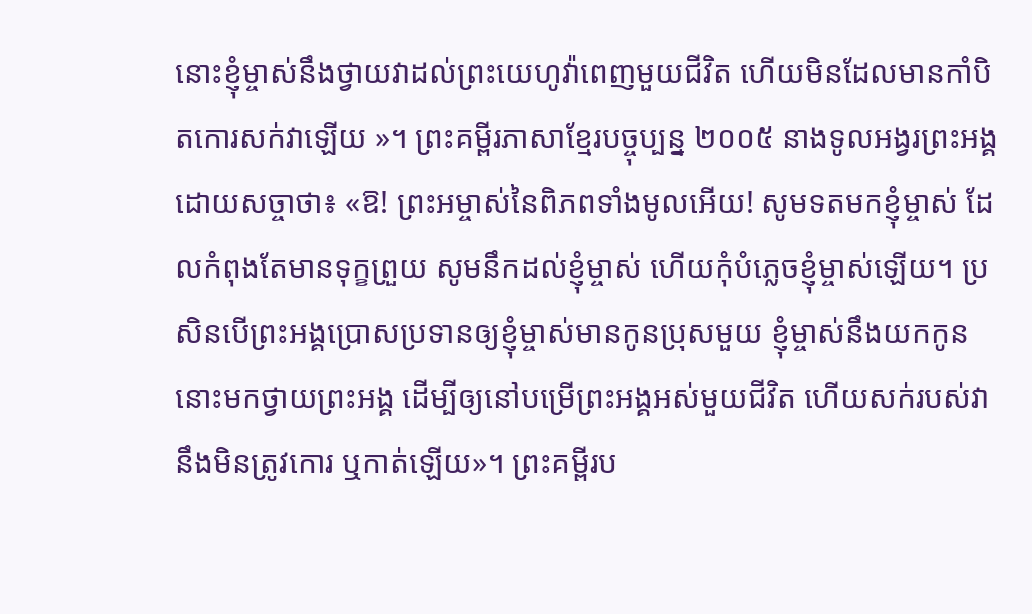នោះខ្ញុំម្ចាស់នឹងថ្វាយវាដល់ព្រះយេហូវ៉ាពេញមួយជីវិត ហើយមិនដែលមានកាំបិតកោរសក់វាឡើយ »។ ព្រះគម្ពីរភាសាខ្មែរបច្ចុប្បន្ន ២០០៥ នាងទូលអង្វរព្រះអង្គ ដោយសច្ចាថា៖ «ឱ! ព្រះអម្ចាស់នៃពិភពទាំងមូលអើយ! សូមទតមកខ្ញុំម្ចាស់ ដែលកំពុងតែមានទុក្ខព្រួយ សូមនឹកដល់ខ្ញុំម្ចាស់ ហើយកុំបំភ្លេចខ្ញុំម្ចាស់ឡើយ។ ប្រសិនបើព្រះអង្គប្រោសប្រទានឲ្យខ្ញុំម្ចាស់មានកូនប្រុសមួយ ខ្ញុំម្ចាស់នឹងយកកូននោះមកថ្វាយព្រះអង្គ ដើម្បីឲ្យនៅបម្រើព្រះអង្គអស់មួយជីវិត ហើយសក់របស់វានឹងមិនត្រូវកោរ ឬកាត់ឡើយ»។ ព្រះគម្ពីរប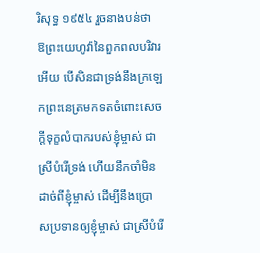រិសុទ្ធ ១៩៥៤ រួចនាងបន់ថា ឱព្រះយេហូវ៉ានៃពួកពលបរិវារអើយ បើសិនជាទ្រង់នឹងក្រឡេកព្រះនេត្រមកទតចំពោះសេចក្ដីទុក្ខលំបាករបស់ខ្ញុំម្ចាស់ ជាស្រីបំរើទ្រង់ ហើយនឹកចាំមិនដាច់ពីខ្ញុំម្ចាស់ ដើម្បីនឹងប្រោសប្រទានឲ្យខ្ញុំម្ចាស់ ជាស្រីបំរើ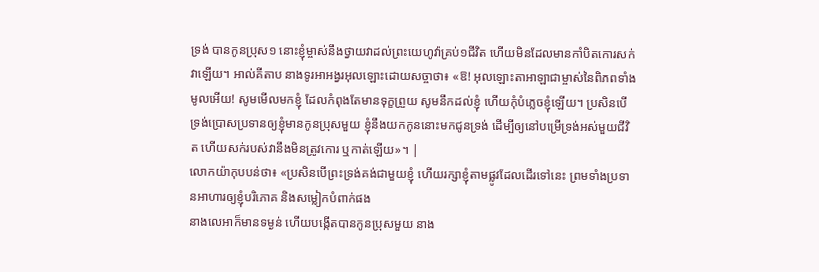ទ្រង់ បានកូនប្រុស១ នោះខ្ញុំម្ចាស់នឹងថ្វាយវាដល់ព្រះយេហូវ៉ាគ្រប់១ជីវិត ហើយមិនដែលមានកាំបិតកោរសក់វាឡើយ។ អាល់គីតាប នាងទូរអាអង្វរអុលឡោះដោយសច្ចាថា៖ «ឱ! អុលឡោះតាអាឡាជាម្ចាស់នៃពិភពទាំងមូលអើយ! សូមមើលមកខ្ញុំ ដែលកំពុងតែមានទុក្ខព្រួយ សូមនឹកដល់ខ្ញុំ ហើយកុំបំភ្លេចខ្ញុំឡើយ។ ប្រសិនបើទ្រង់ប្រោសប្រទានឲ្យខ្ញុំមានកូនប្រុសមួយ ខ្ញុំនឹងយកកូននោះមកជូនទ្រង់ ដើម្បីឲ្យនៅបម្រើទ្រង់អស់មួយជីវិត ហើយសក់របស់វានឹងមិនត្រូវកោរ ឬកាត់ឡើយ»។ |
លោកយ៉ាកុបបន់ថា៖ «ប្រសិនបើព្រះទ្រង់គង់ជាមួយខ្ញុំ ហើយរក្សាខ្ញុំតាមផ្លូវដែលដើរទៅនេះ ព្រមទាំងប្រទានអាហារឲ្យខ្ញុំបរិភោគ និងសម្លៀកបំពាក់ផង
នាងលេអាក៏មានទម្ងន់ ហើយបង្កើតបានកូនប្រុសមួយ នាង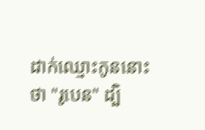ដាក់ឈ្មោះកូននោះថា "រូបេន" ដ្បិ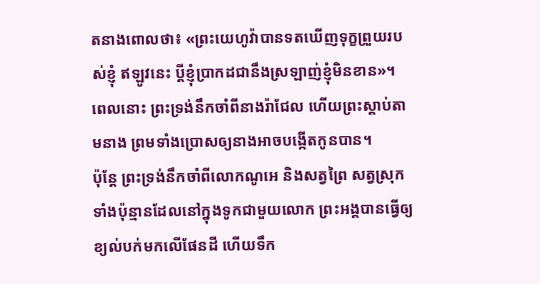តនាងពោលថា៖ «ព្រះយេហូវ៉ាបានទតឃើញទុក្ខព្រួយរបស់ខ្ញុំ ឥឡូវនេះ ប្តីខ្ញុំប្រាកដជានឹងស្រឡាញ់ខ្ញុំមិនខាន»។
ពេលនោះ ព្រះទ្រង់នឹកចាំពីនាងរ៉ាជែល ហើយព្រះស្ដាប់តាមនាង ព្រមទាំងប្រោសឲ្យនាងអាចបង្កើតកូនបាន។
ប៉ុន្តែ ព្រះទ្រង់នឹកចាំពីលោកណូអេ និងសត្វព្រៃ សត្វស្រុកទាំងប៉ុន្មានដែលនៅក្នុងទូកជាមួយលោក ព្រះអង្គបានធ្វើឲ្យខ្យល់បក់មកលើផែនដី ហើយទឹក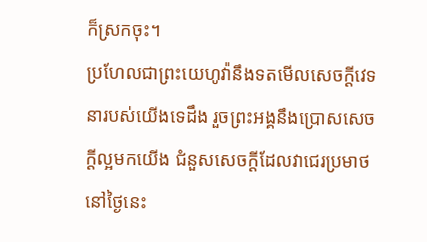ក៏ស្រកចុះ។
ប្រហែលជាព្រះយេហូវ៉ានឹងទតមើលសេចក្ដីវេទនារបស់យើងទេដឹង រួចព្រះអង្គនឹងប្រោសសេចក្ដីល្អមកយើង ជំនួសសេចក្ដីដែលវាជេរប្រមាថនៅថ្ងៃនេះ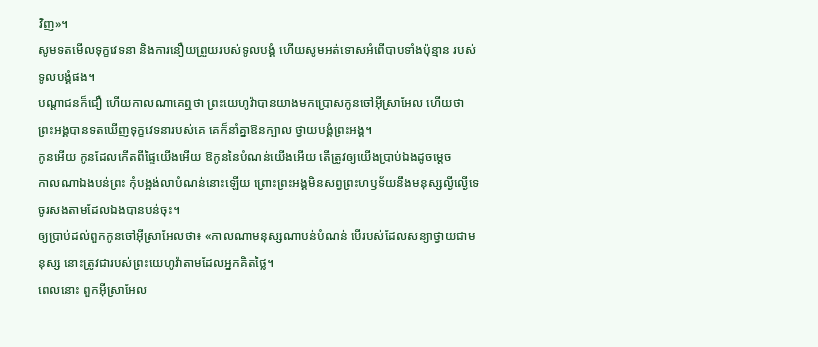វិញ»។
សូមទតមើលទុក្ខវេទនា និងការនឿយព្រួយរបស់ទូលបង្គំ ហើយសូមអត់ទោសអំពើបាបទាំងប៉ុន្មាន របស់ទូលបង្គំផង។
បណ្ដាជនក៏ជឿ ហើយកាលណាគេឮថា ព្រះយេហូវ៉ាបានយាងមកប្រោសកូនចៅអ៊ីស្រាអែល ហើយថា ព្រះអង្គបានទតឃើញទុក្ខវេទនារបស់គេ គេក៏នាំគ្នាឱនក្បាល ថ្វាយបង្គំព្រះអង្គ។
កូនអើយ កូនដែលកើតពីផ្ទៃយើងអើយ ឱកូននៃបំណន់យើងអើយ តើត្រូវឲ្យយើងប្រាប់ឯងដូចម្តេច
កាលណាឯងបន់ព្រះ កុំបង្អង់លាបំណន់នោះឡើយ ព្រោះព្រះអង្គមិនសព្វព្រះហឫទ័យនឹងមនុស្សល្ងីល្ងើទេ ចូរសងតាមដែលឯងបានបន់ចុះ។
ឲ្យប្រាប់ដល់ពួកកូនចៅអ៊ីស្រាអែលថា៖ «កាលណាមនុស្សណាបន់បំណន់ បើរបស់ដែលសន្យាថ្វាយជាមនុស្ស នោះត្រូវជារបស់ព្រះយេហូវ៉ាតាមដែលអ្នកគិតថ្លៃ។
ពេលនោះ ពួកអ៊ីស្រាអែល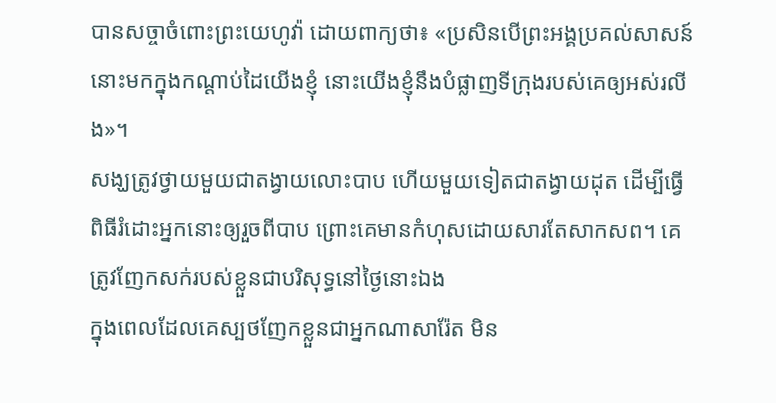បានសច្ចាចំពោះព្រះយេហូវ៉ា ដោយពាក្យថា៖ «ប្រសិនបើព្រះអង្គប្រគល់សាសន៍នោះមកក្នុងកណ្ដាប់ដៃយើងខ្ញុំ នោះយើងខ្ញុំនឹងបំផ្លាញទីក្រុងរបស់គេឲ្យអស់រលីង»។
សង្ឃត្រូវថ្វាយមួយជាតង្វាយលោះបាប ហើយមួយទៀតជាតង្វាយដុត ដើម្បីធ្វើពិធីរំដោះអ្នកនោះឲ្យរួចពីបាប ព្រោះគេមានកំហុសដោយសារតែសាកសព។ គេត្រូវញែកសក់របស់ខ្លួនជាបរិសុទ្ធនៅថ្ងៃនោះឯង
ក្នុងពេលដែលគេស្បថញែកខ្លួនជាអ្នកណាសារ៉ែត មិន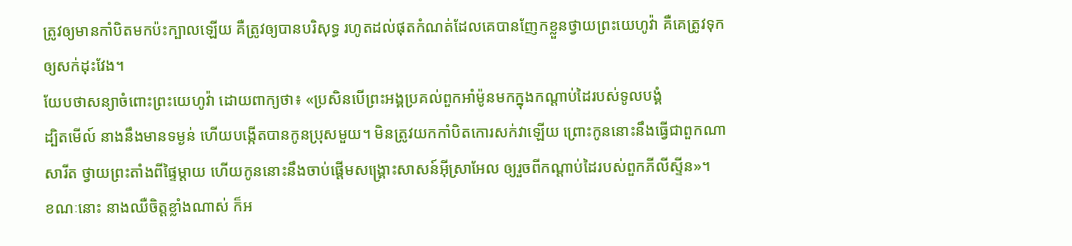ត្រូវឲ្យមានកាំបិតមកប៉ះក្បាលឡើយ គឺត្រូវឲ្យបានបរិសុទ្ធ រហូតដល់ផុតកំណត់ដែលគេបានញែកខ្លួនថ្វាយព្រះយេហូវ៉ា គឺគេត្រូវទុកឲ្យសក់ដុះវែង។
យែបថាសន្យាចំពោះព្រះយេហូវ៉ា ដោយពាក្យថា៖ «ប្រសិនបើព្រះអង្គប្រគល់ពួកអាំម៉ូនមកក្នុងកណ្ដាប់ដៃរបស់ទូលបង្គំ
ដ្បិតមើល៍ នាងនឹងមានទម្ងន់ ហើយបង្កើតបានកូនប្រុសមួយ។ មិនត្រូវយកកាំបិតកោរសក់វាឡើយ ព្រោះកូននោះនឹងធ្វើជាពួកណាសារីត ថ្វាយព្រះតាំងពីផ្ទៃម្តាយ ហើយកូននោះនឹងចាប់ផ្ដើមសង្គ្រោះសាសន៍អ៊ីស្រាអែល ឲ្យរួចពីកណ្ដាប់ដៃរបស់ពួកភីលីស្ទីន»។
ខណៈនោះ នាងឈឺចិត្តខ្លាំងណាស់ ក៏អ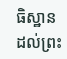ធិស្ឋានដល់ព្រះ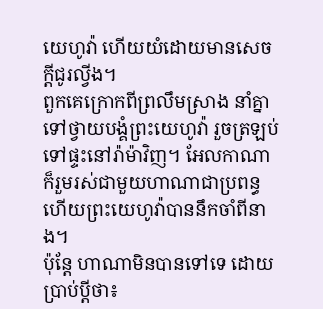យេហូវ៉ា ហើយយំដោយមានសេចក្ដីជូរល្វីង។
ពួកគេក្រោកពីព្រលឹមស្រាង នាំគ្នាទៅថ្វាយបង្គំព្រះយេហូវ៉ា រួចត្រឡប់ទៅផ្ទះនៅរ៉ាម៉ាវិញ។ អែលកាណាក៏រួមរស់ជាមួយហាណាជាប្រពន្ធ ហើយព្រះយេហូវ៉ាបាននឹកចាំពីនាង។
ប៉ុន្តែ ហាណាមិនបានទៅទេ ដោយប្រាប់ប្តីថា៖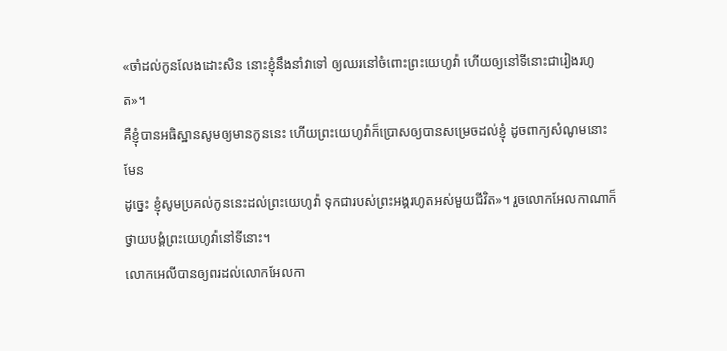«ចាំដល់កូនលែងដោះសិន នោះខ្ញុំនឹងនាំវាទៅ ឲ្យឈរនៅចំពោះព្រះយេហូវ៉ា ហើយឲ្យនៅទីនោះជារៀងរហូត»។
គឺខ្ញុំបានអធិស្ឋានសូមឲ្យមានកូននេះ ហើយព្រះយេហូវ៉ាក៏ប្រោសឲ្យបានសម្រេចដល់ខ្ញុំ ដូចពាក្យសំណូមនោះមែន
ដូច្នេះ ខ្ញុំសូមប្រគល់កូននេះដល់ព្រះយេហូវ៉ា ទុកជារបស់ព្រះអង្គរហូតអស់មួយជីវិត»។ រួចលោកអែលកាណាក៏ថ្វាយបង្គំព្រះយេហូវ៉ានៅទីនោះ។
លោកអេលីបានឲ្យពរដល់លោកអែលកា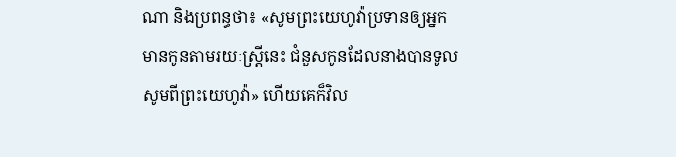ណា និងប្រពន្ធថា៖ «សូមព្រះយេហូវ៉ាប្រទានឲ្យអ្នកមានកូនតាមរយៈស្រ្តីនេះ ជំនួសកូនដែលនាងបានទូលសូមពីព្រះយេហូវ៉ា» ហើយគេក៏វិល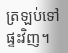ត្រឡប់ទៅផ្ទះវិញ។